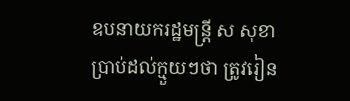ឧបនាយករដ្ឋមន្រ្តី ស សុខា ប្រាប់ដល់ក្មួយៗថា ត្រូវរៀន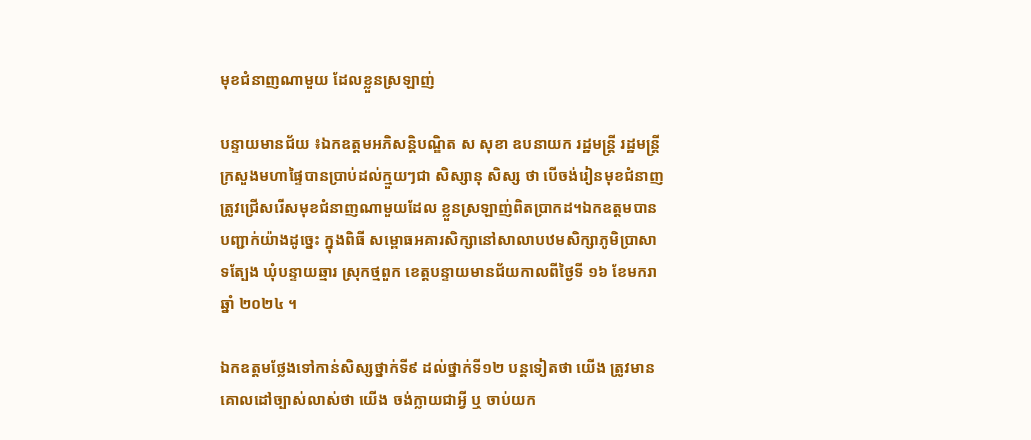មុខជំនាញណាមួយ ដែលខ្លួនស្រឡាញ់

បន្ទាយមានជ័យ ៖ឯកឧត្តមអភិសន្តិបណ្ឌិត ស សុខា ឧបនាយក រដ្ឋមន្ត្រី រដ្ឋមន្ត្រីក្រសួងមហាផ្ទៃបានប្រាប់ដល់ក្មួយៗជា សិស្សានុ សិស្ស ថា បើចង់រៀនមុខជំនាញត្រូវជ្រើសរើសមុខជំនាញណាមួយដែល ខ្លួនស្រឡាញ់ពិតប្រាកដ។ឯកឧត្តមបានបញ្ជាក់យ៉ាងដូច្នេះ ក្នុងពិធី សម្ពោធអគារសិក្សានៅសាលាបឋមសិក្សាភូមិប្រាសាទត្បែង ឃុំបន្ទាយឆ្មារ ស្រុកថ្មពួក ខេត្តបន្ទាយមានជ័យកាលពីថ្ងៃទី ១៦ ខែមករាឆ្នាំ ២០២៤ ។

ឯកឧត្តមថ្លែងទៅកាន់សិស្សថ្នាក់ទី៩ ដល់ថ្នាក់ទី១២ បន្តទៀតថា យើង ត្រូវមានគោលដៅច្បាស់លាស់ថា យើង ចង់ក្លាយជាអ្វី ឬ ចាប់យក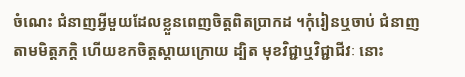ចំណេះ ជំនាញអ្វីមួយដែលខ្លួនពេញចិត្តពិតប្រាកដ ។កុំរៀនឬចាប់ ជំនាញ តាមមិត្តភក្តិ ហើយខកចិត្តស្ដាយក្រោយ ដ្បិត មុខវិជ្ជាឬវិជ្ជាជីវៈ នោះ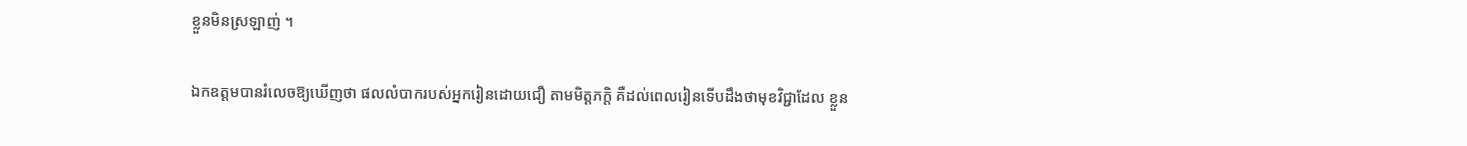ខ្លួនមិនស្រឡាញ់ ។

ឯកឧត្តមបានរំលេចឱ្យឃើញថា ផលលំបាករបស់អ្នករៀនដោយជឿ តាមមិត្តភក្តិ គឺដល់ពេលរៀនទើបដឹងថាមុខវិជ្ជាដែល ខ្លួន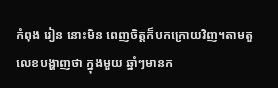កំពុង រៀន នោះមិន ពេញចិត្តក៏បកក្រោយវិញ។តាមតួលេខបង្ហាញថា ក្នុងមួយ ឆ្នាំៗមានក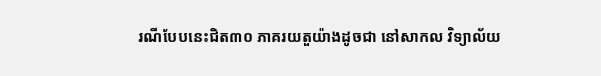រណីបែបនេះជិត៣០ ភាគរយតួយ៉ាងដូចជា នៅសាកល វិទ្យាល័យ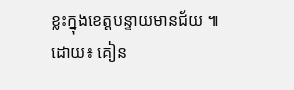ខ្លះក្នុងខេត្តបន្ទាយមានជ័យ ៕
ដោយ៖ គៀន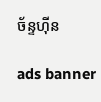ច័ន្ទហ៊ីន

ads banner